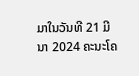ມາໃນວັນທີ 21 ມີນາ 2024 ຄະນະໂຄ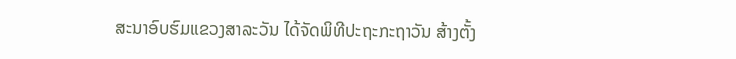ສະນາອົບຮົມແຂວງສາລະວັນ ໄດ້ຈັດພິທີປະຖະກະຖາວັນ ສ້າງຕັ້ງ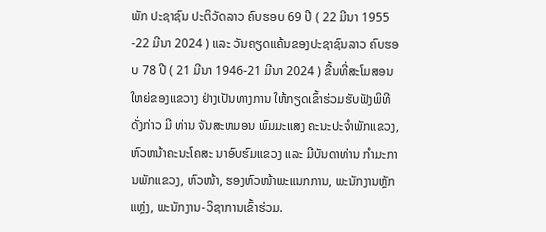ພັກ ປະຊາຊົນ ປະຕິວັດລາວ ຄົບຮອບ 69 ປີ ( 22 ມີນາ 1955 -22 ມີນາ 2024 ) ແລະ ວັນຄຽດແຄ້ນຂອງປະຊາຊົນລາວ ຄົບຮອບ 78 ປີ ( 21 ມີນາ 1946-21 ມີນາ 2024 ) ຂື້ນທີ່ສະໂມສອນ ໃຫຍ່ຂອງແຂວາງ ຢ່າງເປັນທາງການ ໃຫ້ກຽດເຂົ້າຮ່ວມຮັບຟັງພິທີດັ່ງກ່າວ ມີ ທ່ານ ຈັນສະຫມອນ ພົມມະແສງ ຄະນະປະຈໍາພັກແຂວງ, ຫົວຫນ້າຄະນະໂຄສະ ນາອົບຮົມແຂວງ ແລະ ມີບັນດາທ່ານ ກໍາມະການພັກແຂວງ, ຫົວໜ້າ, ຮອງຫົວໜ້າພະແນກການ, ພະນັກງານຫຼັກແຫຼ່ງ, ພະນັກງານ-ວິຊາການເຂົ້າຮ່ວມ.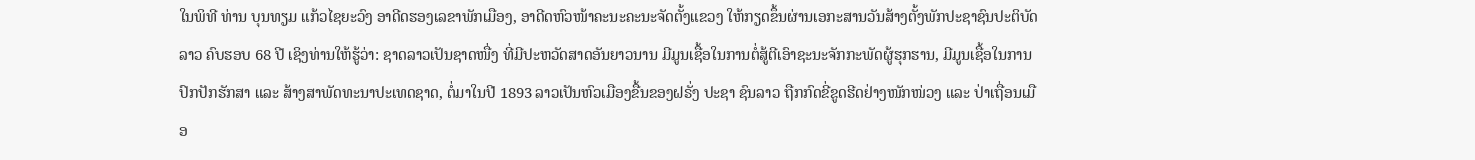ໃນພິທີ ທ່ານ ບຸນທຽມ ແກ້ວໄຊຍະວົງ ອາດີດຮອງເລຂາພັກເມືອງ, ອາດີດຫົວໜ້າຄະນະຄະນະຈັດຕັ້ງແຂວງ ໃຫ້ກຽດຂຶ້ນຜ່ານເອກະສານວັນສ້າງຕັ້ງພັກປະຊາຊົນປະຕິບັດລາວ ຄົບຮອບ 68 ປີ ເຊິງທ່ານໃຫ້ຮູ້ວ່າ: ຊາດລາວເປັນຊາດໜື່ງ ທີ່ມີປະຫວັດສາດອັນຍາວນານ ມີມູນເຊື້ອໃນການຕໍ່ສູ້ຕີເອົາຊະນະຈັກກະພັດຜູ້ຮຸກຮານ, ມີມູນເຊື້ອໃນການປົກປັກຮັກສາ ແລະ ສ້າງສາພັດທະນາປະເທດຊາດ, ຕໍ່ມາໃນປີ 1893 ລາວເປັນຫົວເມືອງຂື້ນຂອງຝຣັ່ງ ປະຊາ ຊົນລາວ ຖືກກົດຂີ່ຂູດຮີດຢ່າງໜັກໜ່ວງ ແລະ ປ່າເຖື່ອນເມືອ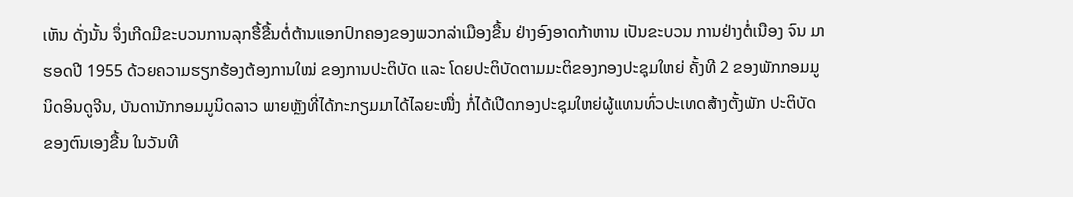ເຫັນ ດັ່ງນັ້ນ ຈຶ່ງເກີດມີຂະບວນການລຸກຮື້ຂື້ນຕໍ່ຕ້ານແອກປົກຄອງຂອງພວກລ່າເມືອງຂື້ນ ຢ່າງອົງອາດກ້າຫານ ເປັນຂະບວນ ການຢ່າງຕໍ່ເນືອງ ຈົນ ມາຮອດປີ 1955 ດ້ວຍຄວາມຮຽກຮ້ອງຕ້ອງການໃໝ່ ຂອງການປະຕິບັດ ແລະ ໂດຍປະຕິບັດຕາມມະຕິຂອງກອງປະຊຸມໃຫຍ່ ຄັ້ງທີ 2 ຂອງພັກກອມມູນິດອິນດູຈີນ, ບັນດານັກກອມມູນິດລາວ ພາຍຫຼັງທີ່ໄດ້ກະກຽມມາໄດ້ໄລຍະໜື່ງ ກໍ່ໄດ້ເປີດກອງປະຊຸມໃຫຍ່ຜູ້ແທນທົ່ວປະເທດສ້າງຕັ້ງພັກ ປະຕິບັດ ຂອງຕົນເອງຂື້ນ ໃນວັນທີ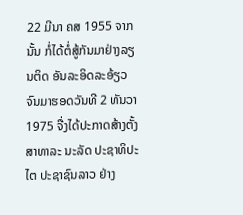22 ມີນາ ຄສ 1955 ຈາກນັ້ນ ກໍ່ໄດ້ຕໍ່ສູ້ກັນມາຢ່າງລຽນຕິດ ອັນລະອິດລະອ້ຽວ ຈົນມາຮອດວັນທີ 2 ທັນວາ 1975 ຈື່ງໄດ້ປະກາດສ້າງຕັ້ງ ສາທາລະ ນະລັດ ປະຊາທິປະໄຕ ປະຊາຊົນລາວ ຢ່າງ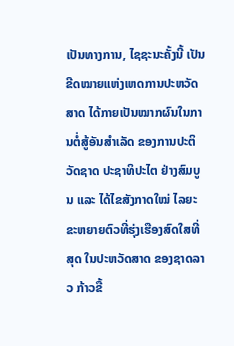ເປັນທາງການ, ໄຊຊະນະຄັ້ງນີ້ ເປັນຂີດໝາຍແຫ່ງເຫດການປະຫວັດສາດ ໄດ້ກາຍເປັນໝາກຜົນໃນການຕໍ່ສູ້ອັນສຳເລັດ ຂອງການປະຕິວັດຊາດ ປະຊາທິປະໄຕ ຢ່າງສົມບູນ ແລະ ໄດ້ໄຂສັງກາດໃໝ່ ໄລຍະຂະຫຍາຍຕົວທີ່ຮຸ່ງເຮືອງສົດໃສທີ່ສຸດ ໃນປະຫວັດສາດ ຂອງຊາດລາວ ກ້າວຂື້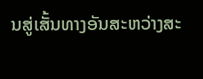ນສູ່ເສັ້ນທາງອັນສະຫວ່າງສະ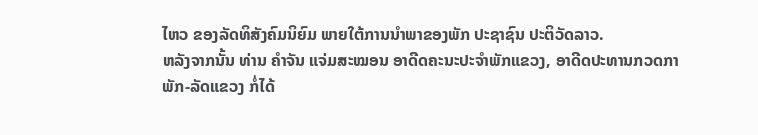ໄຫວ ຂອງລັດທິສັງຄົມນິຍົມ ພາຍໃຕ້ການນຳພາຂອງພັກ ປະຊາຊົນ ປະຕິວັດລາວ.
ຫລັງຈາກນັ້ນ ທ່ານ ຄໍາຈັນ ແຈ່ມສະໝອນ ອາດີດຄະນະປະຈໍາພັກແຂວງ, ອາດີດປະທານກວດກາພັກ-ລັດແຂວງ ກໍ່ໄດ້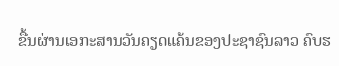ຂື້ນຜ່ານເອກະສານວັນຄຽດແຄ້ນຂອງປະຊາຊົນລາວ ຄົບຮ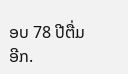ອບ 78 ປີຕື່ມອີກ.